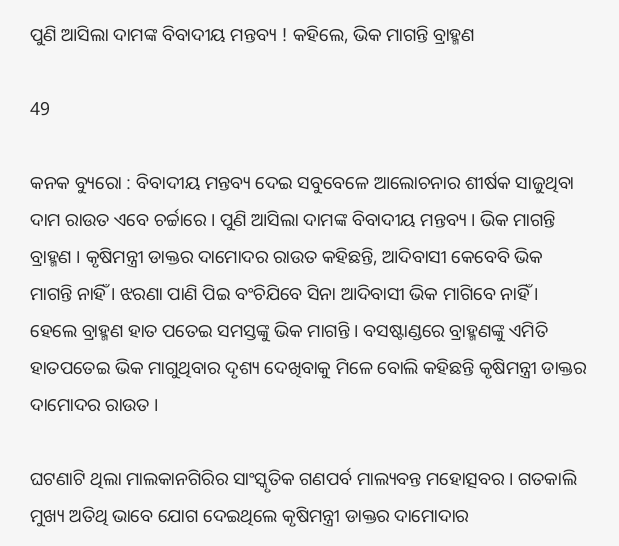ପୁଣି ଆସିଲା ଦାମଙ୍କ ବିବାଦୀୟ ମନ୍ତବ୍ୟ ! କହିଲେ, ଭିକ ମାଗନ୍ତି ବ୍ରାହ୍ମଣ

49

କନକ ବ୍ୟୁରୋ : ବିବାଦୀୟ ମନ୍ତବ୍ୟ ଦେଇ ସବୁବେଳେ ଆଲୋଚନାର ଶୀର୍ଷକ ସାଜୁଥିବା ଦାମ ରାଉତ ଏବେ ଚର୍ଚ୍ଚାରେ । ପୁଣି ଆସିଲା ଦାମଙ୍କ ବିବାଦୀୟ ମନ୍ତବ୍ୟ । ଭିକ ମାଗନ୍ତି ବ୍ରାହ୍ମଣ । କୃଷିମନ୍ତ୍ରୀ ଡାକ୍ତର ଦାମୋଦର ରାଉତ କହିଛନ୍ତି, ଆଦିବାସୀ କେବେବି ଭିକ ମାଗନ୍ତି ନାହିଁ । ଝରଣା ପାଣି ପିଇ ବଂଚିଯିବେ ସିନା ଆଦିବାସୀ ଭିକ ମାଗିବେ ନାହିଁ । ହେଲେ ବ୍ରାହ୍ମଣ ହାତ ପତେଇ ସମସ୍ତଙ୍କୁ ଭିକ ମାଗନ୍ତି । ବସଷ୍ଟାଣ୍ଡରେ ବ୍ରାହ୍ମଣଙ୍କୁ ଏମିତି ହାତପତେଇ ଭିକ ମାଗୁଥିବାର ଦୃଶ୍ୟ ଦେଖିବାକୁ ମିଳେ ବୋଲି କହିଛନ୍ତି କୃଷିମନ୍ତ୍ରୀ ଡାକ୍ତର ଦାମୋଦର ରାଉତ ।

ଘଟଣାଟି ଥିଲା ମାଲକାନଗିରିର ସାଂସ୍କୃତିକ ଗଣପର୍ବ ମାଲ୍ୟବନ୍ତ ମହୋତ୍ସବର । ଗତକାଲି ମୁଖ୍ୟ ଅତିଥି ଭାବେ ଯୋଗ ଦେଇଥିଲେ କୃଷିମନ୍ତ୍ରୀ ଡାକ୍ତର ଦାମୋଦାର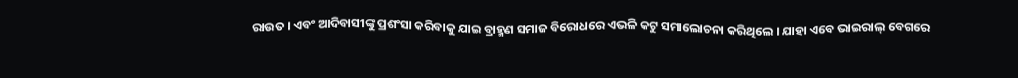ରାଉତ । ଏବଂ ଆଦିବାସୀଙ୍କୁ ପ୍ରଶଂସା କରିବାକୁ ଯାଇ ବ୍ରାହ୍ମଣ ସମାଜ ବିରୋଧରେ ଏଭଳି କଟୁ ସମାଲୋଚନା କରିଥିଲେ । ଯାହା ଏବେ ଭାଇରାଲ୍ ବେଗରେ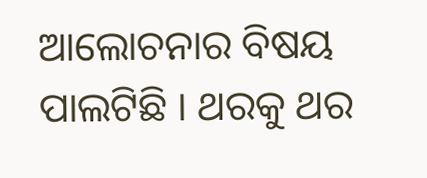ଆଲୋଚନାର ବିଷୟ ପାଲଟିଛି । ଥରକୁ ଥର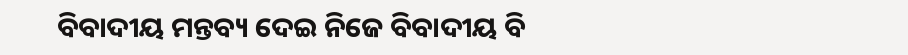ବିବାଦୀୟ ମନ୍ତବ୍ୟ ଦେଇ ନିଜେ ବିବାଦୀୟ ବି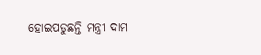ହୋଇପଡୁଛନ୍ତି ମନ୍ତ୍ରୀ ଦାମ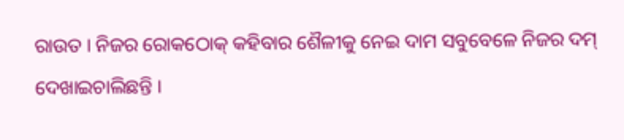ରାଉତ । ନିଜର ରୋକଠୋକ୍ କହିବାର ଶୈଳୀକୁ ନେଇ ଦାମ ସବୁବେଳେ ନିଜର ଦମ୍ ଦେଖାଇଚାଲିଛନ୍ତି ।